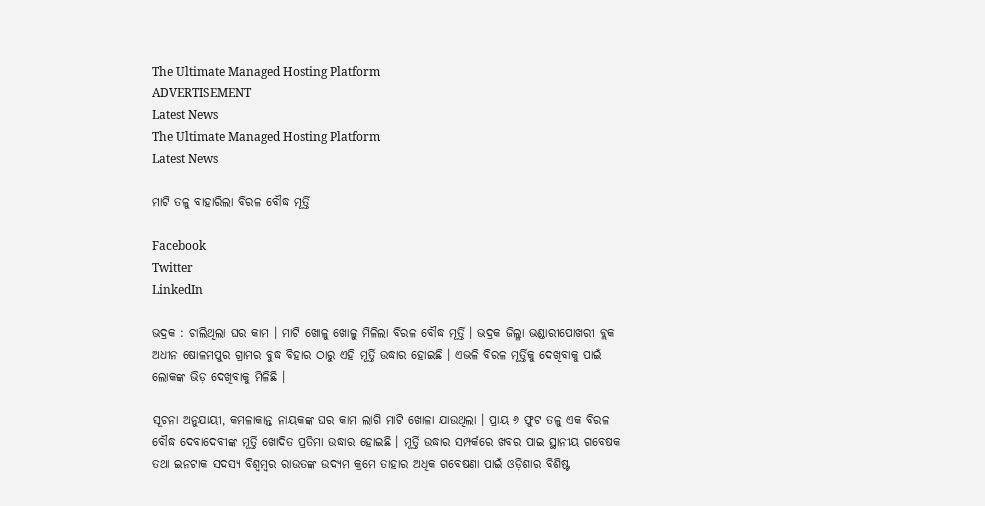The Ultimate Managed Hosting Platform
ADVERTISEMENT
Latest News
The Ultimate Managed Hosting Platform
Latest News

ମାଟି ତଳୁ ବାହାରିଲା ବିରଳ ବୌଦ୍ଧ ମୂର୍ତ୍ତି

Facebook
Twitter
LinkedIn

ଭଦ୍ରକ : ଚାଲିଥିଲା ଘର କାମ । ମାଟି ଖୋଳୁ ଖୋଳୁ ମିଳିଲା ବିରଳ ବୌଦ୍ଧ ମୂର୍ତ୍ତି । ଭଦ୍ରକ ଜିଲ୍ଳା ଭଣ୍ଡାରୀପୋଖରୀ ବ୍ଲକ ଅଧୀନ ଷୋଳମପୁର ଗ୍ରାମର ବୁଦ୍ଧ ବିହାର ଠାରୁ ଏହି ମୂର୍ତ୍ତି ଉଦ୍ଧାର ହୋଇଛି । ଏଭଳି ବିରଳ ମୂର୍ତ୍ତିକୁ ଦେଖିବାକୁ ପାଇଁ ଲୋକଙ୍କ ଭିଡ଼ ଦେଖିବାକୁ ମିଳିଛି ।

ସୂଚନା ଅନୁଯାୟୀ, କମଳାକାନ୍ତ ନାୟକଙ୍କ ଘର କାମ ଲାଗି ମାଟି ଖୋଳା ଯାଉଥିଲା । ପ୍ରାୟ ୬ ଫୁଟ ତଳୁ ଏକ ବିରଳ ବୌଦ୍ଧ ଦେବାଦେବୀଙ୍କ ମୂର୍ତ୍ତି ଖୋଦିତ ପ୍ରତିମା ଉଦ୍ଧାର ହୋଇଛି । ମୂର୍ତ୍ତି ଉଦ୍ଧାର ସମ୍ପର୍କରେ ଖବର ପାଇ ସ୍ଥାନୀୟ ଗବେଷକ ତଥା ଇନଟାକ ସଦସ୍ୟ ବିଶ୍ୱମ୍ବର ରାଉତଙ୍କ ଉଦ୍ୟମ କ୍ରମେ ତାହାର ଅଧିକ ଗବେଷଣା ପାଇଁ ଓଡ଼ିଶାର ବିଶିଷ୍ଟ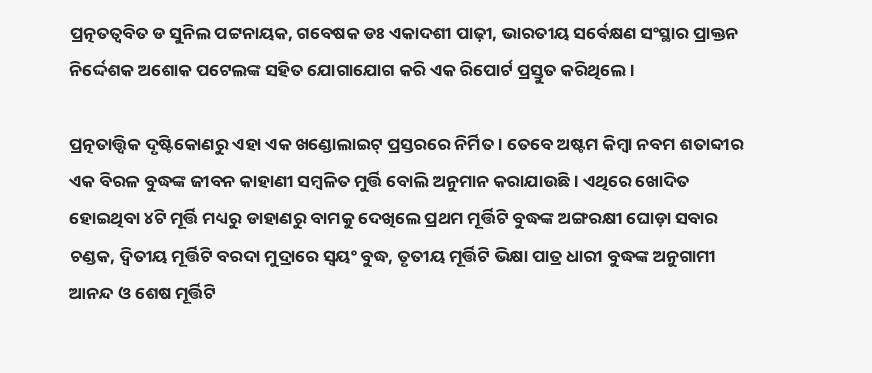ପ୍ରତ୍ନତତ୍ୱବିତ ଡ ସୁନିଲ ପଟ୍ଟନାୟକ, ଗବେଷକ ଡଃ ଏକାଦଶୀ ପାଢ଼ୀ, ଭାରତୀୟ ସର୍ବେକ୍ଷଣ ସଂସ୍ଥାର ପ୍ରାକ୍ତନ ନିର୍ଦ୍ଦେଶକ ଅଶୋକ ପଟେଲଙ୍କ ସହିତ ଯୋଗାଯୋଗ କରି ଏକ ରିପୋର୍ଟ ପ୍ରସ୍ତୁତ କରିଥିଲେ ।

ପ୍ରତ୍ନତାତ୍ତ୍ୱିକ ଦୃଷ୍ଟିକୋଣରୁ ଏହା ଏକ ଖଣ୍ଡୋଲାଇଟ୍ ପ୍ରସ୍ତରରେ ନିର୍ମିତ । ତେବେ ଅଷ୍ଟମ କିମ୍ବା ନବମ ଶତାବ୍ଦୀର ଏକ ବିରଳ ବୁଦ୍ଧଙ୍କ ଜୀବନ କାହାଣୀ ସମ୍ବଳିତ ମୁର୍ତ୍ତି ବୋଲି ଅନୁମାନ କରାଯାଉଛି । ଏଥିରେ ଖୋଦିତ ହୋଇଥିବା ୪ଟି ମୂର୍ତ୍ତି ମଧ୍ୟରୁ ଡାହାଣରୁ ବାମକୁ ଦେଖିଲେ ପ୍ରଥମ ମୂର୍ତ୍ତିଟି ବୁଦ୍ଧଙ୍କ ଅଙ୍ଗରକ୍ଷୀ ଘୋଡ଼ା ସବାର ଚଣ୍ଡକ, ଦ୍ୱିତୀୟ ମୂର୍ତ୍ତିଟି ବରଦା ମୁଦ୍ରାରେ ସ୍ଵୟଂ ବୁଦ୍ଧ, ତୃତୀୟ ମୂର୍ତ୍ତିଟି ଭିକ୍ଷା ପାତ୍ର ଧାରୀ ବୁଦ୍ଧଙ୍କ ଅନୁଗାମୀ ଆନନ୍ଦ ଓ ଶେଷ ମୂର୍ତ୍ତିଟି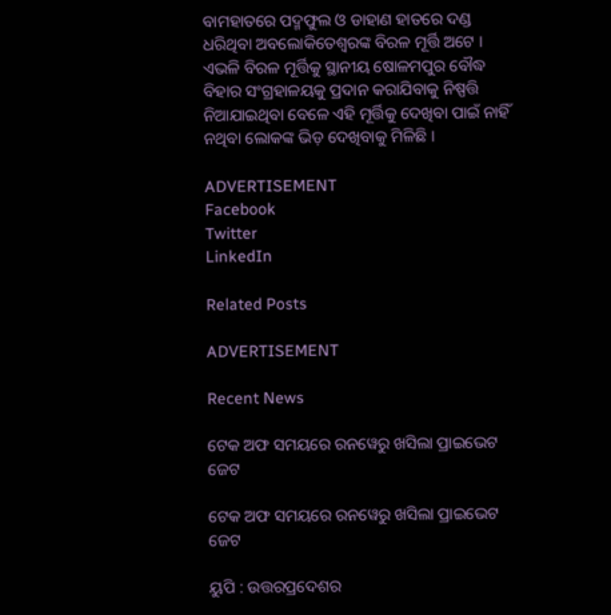ବାମହାତରେ ପଦ୍ମଫୁଲ ଓ ଡାହାଣ ହାତରେ ଦଣ୍ଡ ଧରିଥିବା ଅବଲୋକିତେଶ୍ୱରଙ୍କ ବିରଳ ମୂର୍ତ୍ତି ଅଟେ । ଏଭଳି ବିରଳ ମୂର୍ତ୍ତିକୁ ସ୍ଥାନୀୟ ଷୋଳମପୁର ବୌଦ୍ଧ ବିହାର ସଂଗ୍ରହାଳୟକୁ ପ୍ରଦାନ କରାଯିବାକୁ ନିଷ୍ପତ୍ତି ନିଆଯାଇଥିବା ବେଳେ ଏହି ମୂର୍ତ୍ତିକୁ ଦେଖିବା ପାଇଁ ନାହିଁ ନଥିବା ଲୋକଙ୍କ ଭିଡ଼ ଦେଖିବାକୁ ମିଳିଛି ।

ADVERTISEMENT
Facebook
Twitter
LinkedIn

Related Posts

ADVERTISEMENT

Recent News

ଟେକ ଅଫ ସମୟରେ ରନୱେରୁ ଖସିଲା ପ୍ରାଇଭେଟ ଜେଟ

ଟେକ ଅଫ ସମୟରେ ରନୱେରୁ ଖସିଲା ପ୍ରାଇଭେଟ ଜେଟ

ୟୁପି : ଉତ୍ତରପ୍ରଦେଶର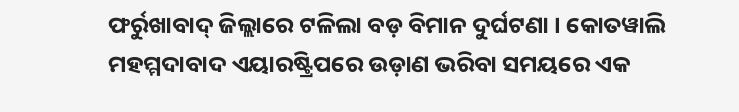ଫର୍ରୁଖାବାଦ୍ ଜିଲ୍ଲାରେ ଟଳିଲା ବଡ଼ ବିମାନ ଦୁର୍ଘଟଣା । କୋତୱାଲି ମହମ୍ମଦାବାଦ ଏୟାରଷ୍ଟ୍ରିପରେ ଉଡ଼ାଣ ଭରିବା ସମୟରେ ଏକ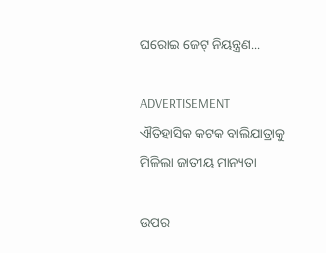ଘରୋଇ ଜେଟ୍ ନିୟନ୍ତ୍ରଣ...

ADVERTISEMENT
ଐତିହାସିକ କଟକ ବାଲିଯାତ୍ରାକୁ ମିଳିଲା ଜାତୀୟ ମାନ୍ୟତା

ଉପର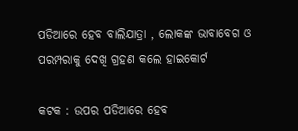ପଡିଆରେ ହେବ ବାଲିଯାତ୍ରା , ଲୋକଙ୍କ ଭାବାବେଗ ଓ ପରମ୍ପରାକୁ ଦେଖି ଗ୍ରହଣ କଲେ ହାଇକୋର୍ଟ

କଟକ : ଉପର ପଡିଆରେ ହେବ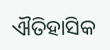ଐତିହାସିକ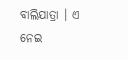ବାଲିଯାତ୍ରା । ଏ ନେଇ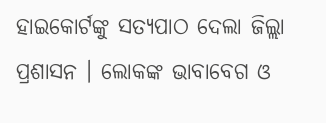ହାଇକୋର୍ଟଙ୍କୁ ସତ୍ୟପାଠ ଦେଲା ଜିଲ୍ଲା ପ୍ରଶାସନ । ଲୋକଙ୍କ ଭାବାବେଗ ଓ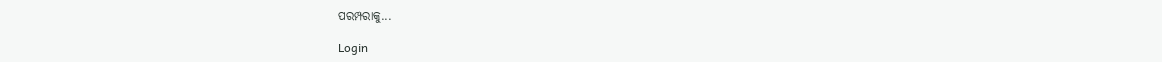ପରମ୍ପରାକୁ...

Login